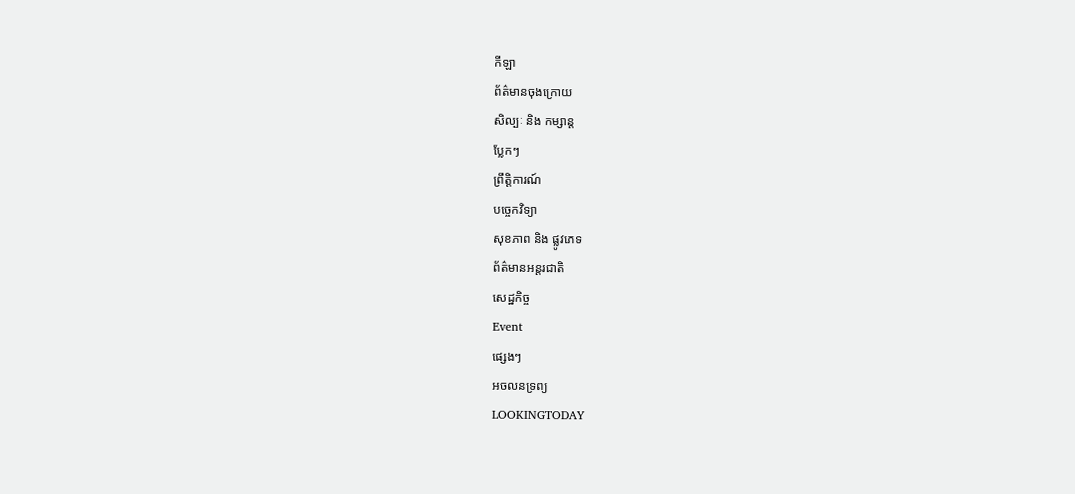កីឡា
ព័ត៌មានចុងក្រោយ
សិល្បៈ និង កម្សាន្ត
ប្លែកៗ
ព្រឹត្តិការណ៍
បច្ចេកវិទ្យា
សុខភាព និង ផ្លូវភេទ
ព័ត៌មានអន្តរជាតិ
សេដ្ឋកិច្ច
Event
ផ្សេងៗ
អចលនទ្រព្យ
LOOKINGTODAY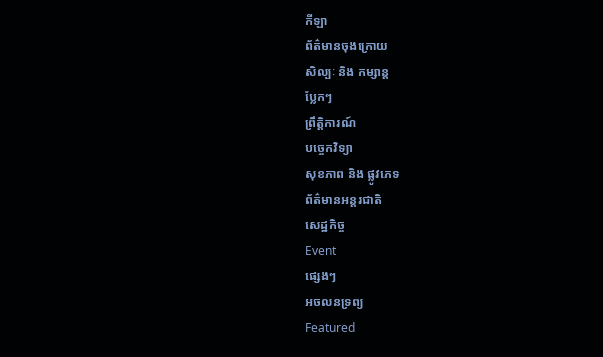កីឡា
ព័ត៌មានចុងក្រោយ
សិល្បៈ និង កម្សាន្ត
ប្លែកៗ
ព្រឹត្តិការណ៍
បច្ចេកវិទ្យា
សុខភាព និង ផ្លូវភេទ
ព័ត៌មានអន្តរជាតិ
សេដ្ឋកិច្ច
Event
ផ្សេងៗ
អចលនទ្រព្យ
Featured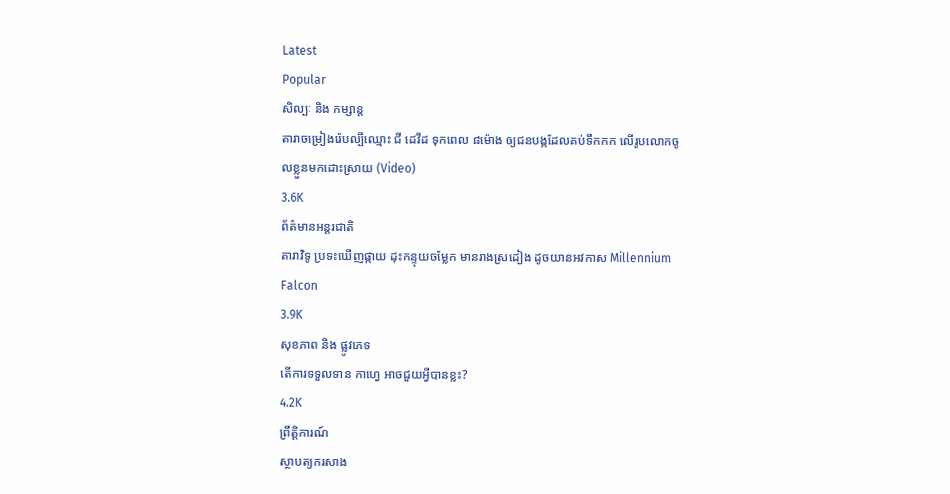Latest
Popular
សិល្បៈ និង កម្សាន្ត
តារាចម្រៀងរ៉េបល្បីឈ្មោះ ជី ដេវីដ ទុកពេល ៨ម៉ោង ឲ្យជនបង្កដែលគប់ទឹកកក លើរូបលោកចូលខ្លួនមកដោះស្រាយ (Video)
3.6K
ព័ត៌មានអន្តរជាតិ
តារាវិទូ ប្រទះឃើញផ្កាយ ដុះកន្ទុយចម្លែក មានរាងស្រដៀង ដូចយានអវកាស Millennium Falcon
3.9K
សុខភាព និង ផ្លូវភេទ
តើការទទួលទាន កាហ្វេ អាចជួយអ្វីបានខ្លះ?
4.2K
ព្រឹត្តិការណ៍
ស្ថាបត្យករសាង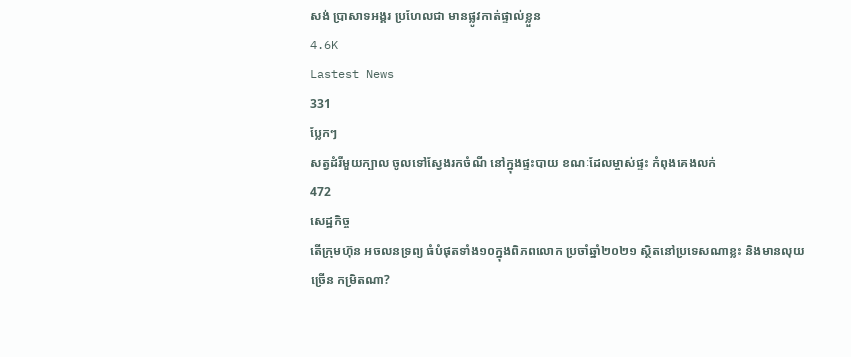សង់ ប្រាសាទអង្គរ ប្រហែលជា មានផ្លូវកាត់ផ្ទាល់ខ្លួន
4.6K
Lastest News
331
ប្លែកៗ
សត្វដំរីមួយក្បាល ចូលទៅស្វែងរកចំណី នៅក្នុងផ្ទះបាយ ខណៈដែលម្ចាស់ផ្ទះ កំពុងគេងលក់
472
សេដ្ឋកិច្ច
តើក្រុមហ៊ុន អចលនទ្រព្យ ធំបំផុតទាំង១០ក្នុងពិភពលោក ប្រចាំឆ្នាំ២០២១ ស្ថិតនៅប្រទេសណាខ្លះ និងមានលុយច្រើន កម្រិតណា?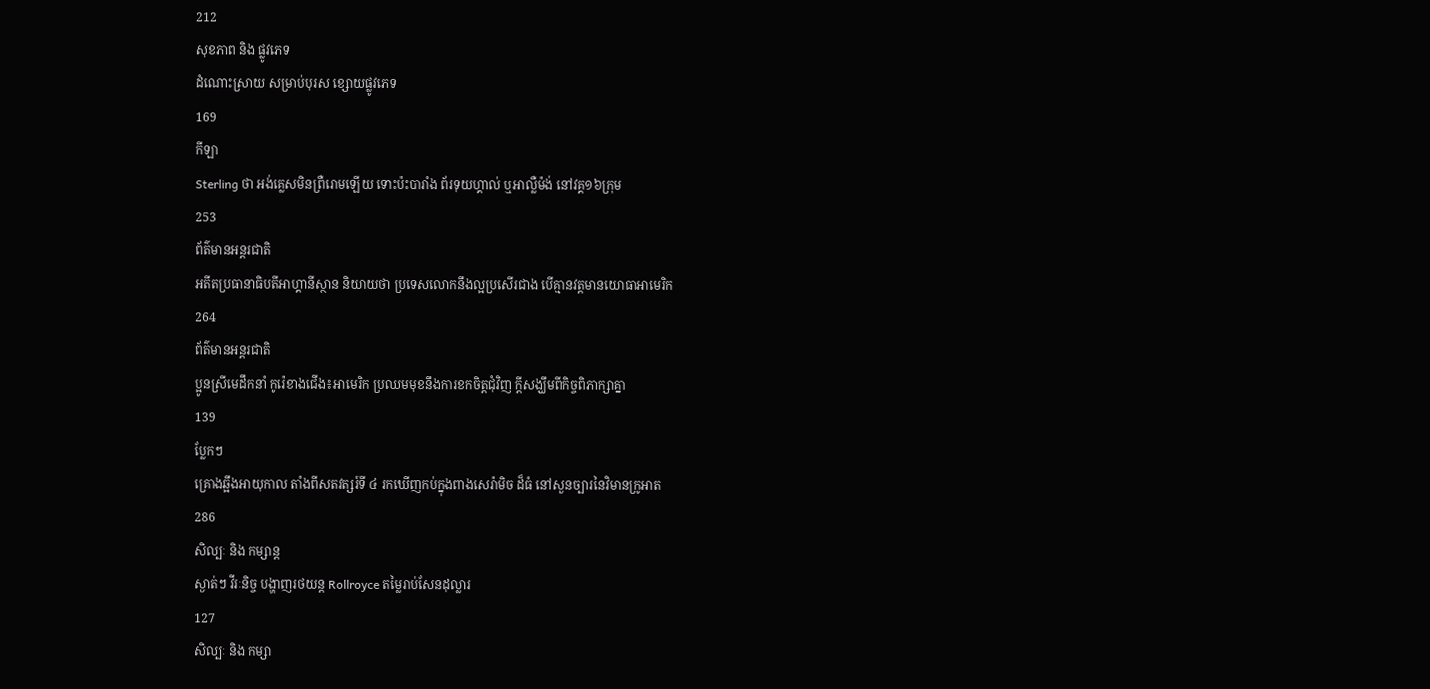212
សុខភាព និង ផ្លូវភេទ
ដំណោះស្រាយ សម្រាប់បុរស ខ្សោយផ្លូវភេទ
169
កីឡា
Sterling ថា អង់គ្លេសមិនព្រឺរោមឡើយ ទោះប៉ះបារាំង ព័រទុយហ្គាល់ ឬអាល្លឺម៉ង់ នៅវគ្គ១៦ក្រុម
253
ព័ត៌មានអន្តរជាតិ
អតីតប្រធានាធិបតីអាហ្គានីស្ថាន និយាយថា ប្រទេសលោកនឹងល្អប្រសើរជាង បើគ្មានវត្តមានយោធាអាមេរិក
264
ព័ត៌មានអន្តរជាតិ
ប្អូនស្រីមេដឹកនាំ កូរ៉េខាងជើង៖អាមេរិក ប្រឈមមុខនឹងការខកចិត្តជុំវិញ ក្តីសង្ឃឹមពីកិច្ចពិភាក្សាគ្នា
139
ប្លែកៗ
គ្រោងឆ្អឹងអាយុកាល តាំងពីសតវត្សរ៍ទី ៤ រកឃើញកប់ក្នុងពាងសេរ៉ាមិច ដ៏ធំ នៅសួនច្បារនៃវិមានក្រូអាត
286
សិល្បៈ និង កម្សាន្ត
ស្ងាត់ៗ វីរៈនិច្ច បង្ហាញរថយន្ដ Rollroyce តម្លៃរាប់សែនដុល្លារ
127
សិល្បៈ និង កម្សា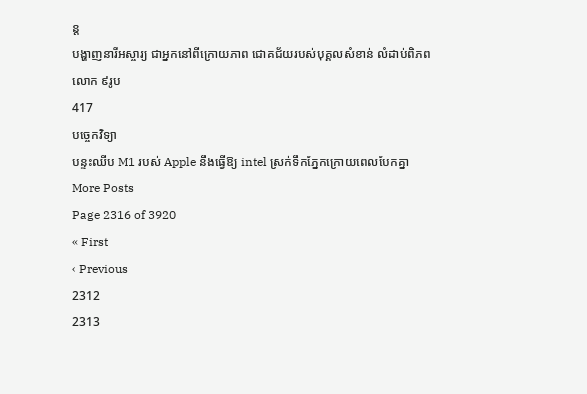ន្ត
បង្ហាញនារីអស្ចារ្យ ជាអ្នកនៅពីក្រោយភាព ជោគជ័យរបស់បុគ្គលសំខាន់ លំដាប់ពិភពលោក ៩រូប
417
បច្ចេកវិទ្យា
បន្ទះឈីប M1 របស់ Apple នឹងធ្វើឱ្យ intel ស្រក់ទឹកភ្នែកក្រោយពេលបែកគ្នា
More Posts
Page 2316 of 3920
« First
‹ Previous
2312
2313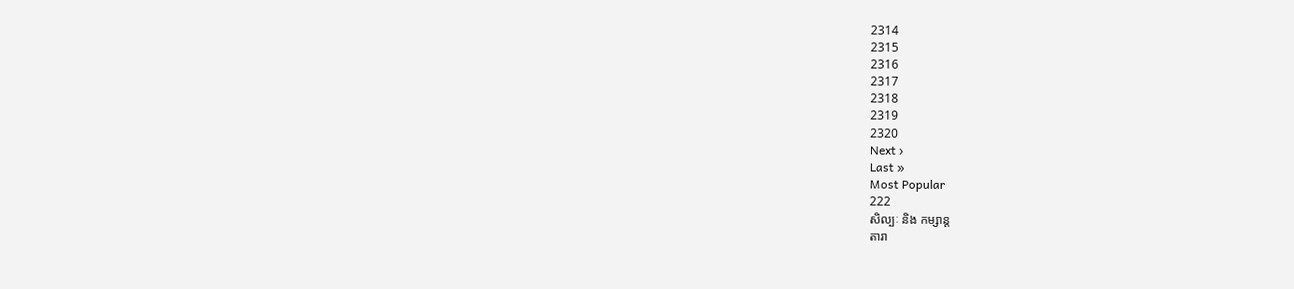2314
2315
2316
2317
2318
2319
2320
Next ›
Last »
Most Popular
222
សិល្បៈ និង កម្សាន្ត
តារា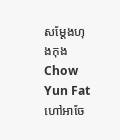សម្តែងហុងកុង Chow Yun Fat ហៅអាចែ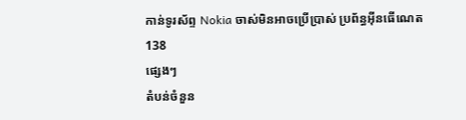កាន់ទូរស័ព្ទ Nokia ចាស់មិនអាចប្រើប្រាស់ ប្រព័ន្ធអ៊ីនធើណេត
138
ផ្សេងៗ
តំបន់ចំនួន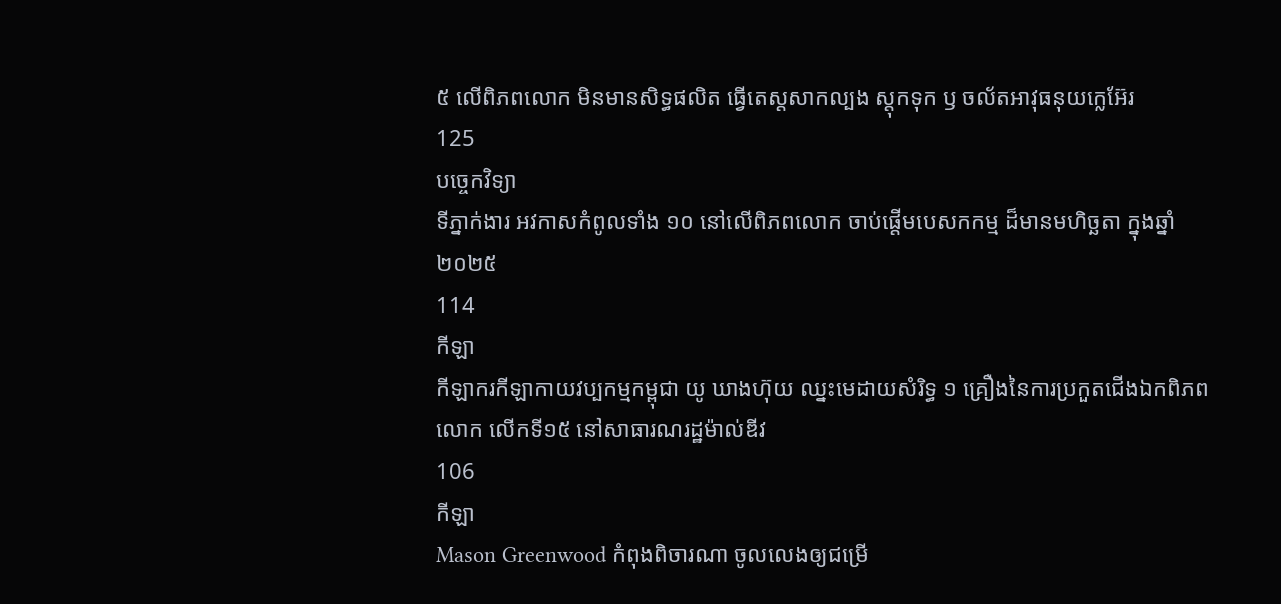៥ លើពិភពលោក មិនមានសិទ្ធផលិត ធ្វើតេស្តសាកល្បង ស្តុកទុក ឫ ចល័តអាវុធនុយក្លេអ៊ែរ
125
បច្ចេកវិទ្យា
ទីភ្នាក់ងារ អវកាសកំពូលទាំង ១០ នៅលើពិភពលោក ចាប់ផ្តើមបេសកកម្ម ដ៏មានមហិច្ឆតា ក្នុងឆ្នាំ២០២៥
114
កីឡា
កីឡាករកីឡាកាយវប្បកម្មកម្ពុជា យូ ឃាងហ៊ុយ ឈ្នះមេដាយសំរិទ្ធ ១ គ្រឿងនៃការប្រកួតជើងឯកពិភពលោក លើកទី១៥ នៅសាធារណរដ្ឋម៉ាល់ឌីវ
106
កីឡា
Mason Greenwood កំពុងពិចារណា ចូលលេងឲ្យជម្រើ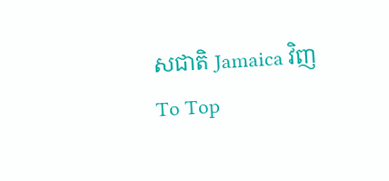សជាតិ Jamaica វិញ
To Top